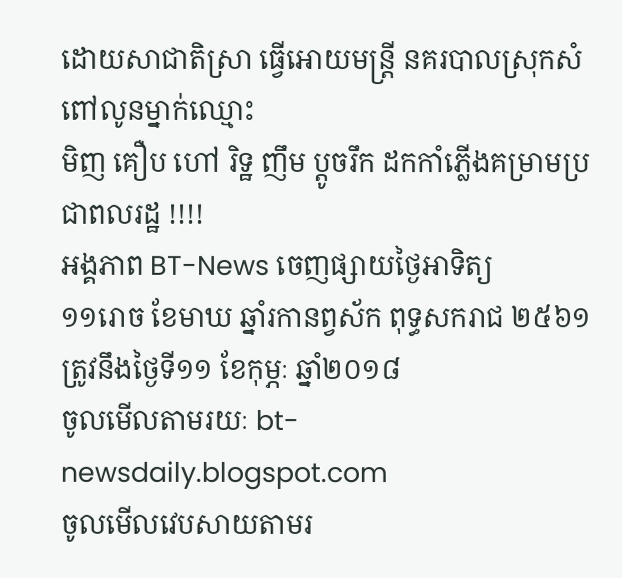ដោយសាជាតិស្រា ធ្វើអោយមន្រ្តី នគរបាលស្រុកសំពៅលូនម្នាក់ឈ្មោះ
មិញ គឿប ហៅ រិទ្ឋ ញឹម ប្តូចរឹក ដកកាំភ្លើងគម្រាមប្រជាពលរដ្ឋ !!!!
អង្គភាព BT-News ចេញផ្សាយថ្ងៃអាទិត្យ
១១រោច ខែមាឃ ឆ្នាំរកានព្វស័ក ពុទ្ធសករាជ ២៥៦១ត្រូវនឹងថ្ងៃទី១១ ខែកុម្ភៈ ឆ្នាំ២០១៨
ចូលមើលតាមរយៈ bt-newsdaily.blogspot.com
ចូលមើលវេបសាយតាមរ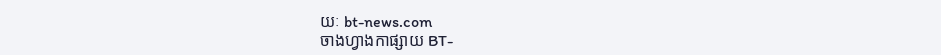យៈ bt-news.com
ចាងហ្វាងកាផ្សាយ BT-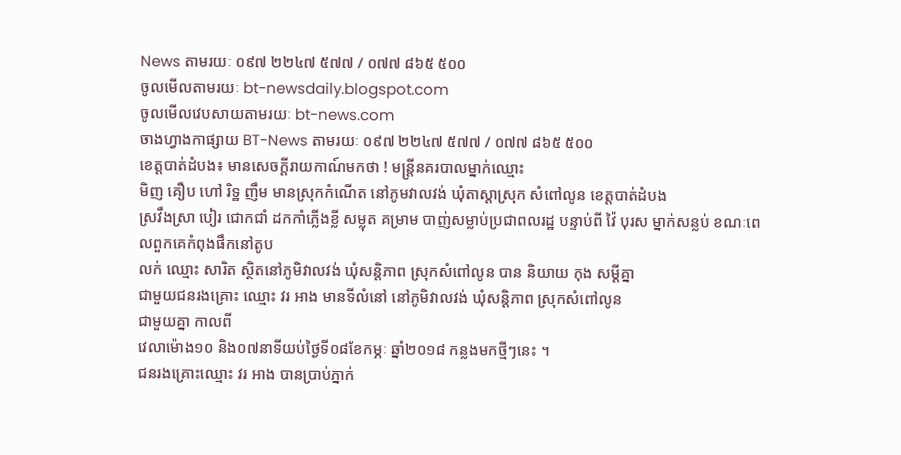News តាមរយៈ ០៩៧ ២២៤៧ ៥៧៧ / ០៧៧ ៨៦៥ ៥០០
ចូលមើលតាមរយៈ bt-newsdaily.blogspot.com
ចូលមើលវេបសាយតាមរយៈ bt-news.com
ចាងហ្វាងកាផ្សាយ BT-News តាមរយៈ ០៩៧ ២២៤៧ ៥៧៧ / ០៧៧ ៨៦៥ ៥០០
ខេត្តបាត់ដំបង៖ មានសេចក្តីរាយកាណ៍មកថា ! មន្ត្រីនគរបាលម្នាក់ឈ្មោះ
មិញ គឿប ហៅ រិទ្ឋ ញឹម មានស្រុកកំណើត នៅភូមវាលវង់ ឃុំតាស្ដាស្រុក សំពៅលូន ខេត្តបាត់ដំបង
ស្រវឹងស្រា បៀរ ជោកជាំ ដកកាំភ្លើងខ្លី សម្លុត គម្រាម បាញ់សម្លាប់ប្រជាពលរដ្ឋ បន្ទាប់ពី វ៉ៃ បុរស ម្នាក់សន្លប់ ខណៈពេលពួកគេកំពុងផឹកនៅតូប
លក់ ឈ្មោះ សារិត ស្ថិតនៅភូមិវាលវង់ ឃុំសន្តិភាព ស្រុកសំពៅលូន បាន និយាយ កុង សម្ដីគ្នា
ជាមួយជនរងគ្រោះ ឈ្មោះ វរ អាង មានទីលំនៅ នៅភូមិវាលវង់ ឃុំសន្តិភាព ស្រុកសំពៅលូន
ជាមួយគ្នា កាលពី
វេលាម៉ោង១០ និង០៧នាទីយប់ថ្ងៃទី០៨ខែកម្ភៈ ឆ្នាំ២០១៨ កន្លងមកថ្មីៗនេះ ។
ជនរងគ្រោះឈ្មោះ វរ អាង បានប្រាប់ភ្នាក់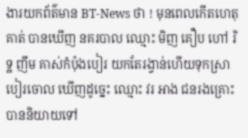ងារយកព័ត៌មាន BT-News ថា ! មុនពេលកើតហេតុ គាត់ បានឃើញ នគរបាល ឈ្មោះ មិញ គឿប ហៅ រិទ្ឋ ញឹម គាស់កំប៉ុងបៀរ យកតែរង្វាន់ហើយទុកស្រាបៀរចោល ឃើញដូច្នេះ ឈ្មោះ វរ អាង ជនរងគ្រោះបាននិយាយទៅ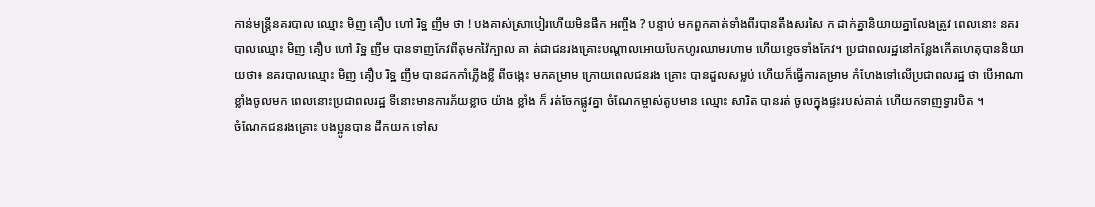កាន់មន្រ្តីនគរបាល ឈ្មោះ មិញ គឿប ហៅ រិទ្ឋ ញឹម ថា ! បងគាស់ស្រាបៀរហើយមិនផឹក អញ្ចឹង ? បន្ទាប់ មកពួកគាត់ទាំងពីរបានតឹងសរសៃ ក ដាក់គ្នានិយាយគ្នាលែងត្រូវ ពេលនោះ នគរបាលឈ្មោះ មិញ គឿប ហៅ រិទ្ឋ ញឹម បានទាញកែវពីតុមកវ៉ៃក្បាល គា ត់ជាជនរងគ្រោះបណ្ដាលអោយបែកហូរឈាមរហាម ហើយខ្ទេចទាំងកែវ។ ប្រជាពលរដ្ឋនៅកន្លែងកើតហេតុបាននិយាយថា៖ នគរបាលឈ្មោះ មិញ គឿប រិទ្ឋ ញឹម បានដកកាំភ្លើងខ្លី ពីចង្កេះ មកគម្រាម ក្រោយពេលជនរង គ្រោះ បានដួលសម្លប់ ហើយក៏ធ្វើការគម្រាម កំហែងទៅលើប្រជាពលរដ្ឋ ថា បើអាណាខ្លាំងចូលមក ពេលនោះប្រជាពលរដ្ឋ ទីនោះមានការភ័យខ្លាច យ៉ាង ខ្លាំង ក៏ រត់ចែកផ្លូវគ្នា ចំណែកម្ចាស់តូបមាន ឈ្មោះ សារិត បានរត់ ចូលក្នុងផ្ទះរបស់គាត់ ហើយកទាញទ្វារបិត ។
ចំណែកជនរងគ្រោះ បងប្អូនបាន ដឹកយក ទៅស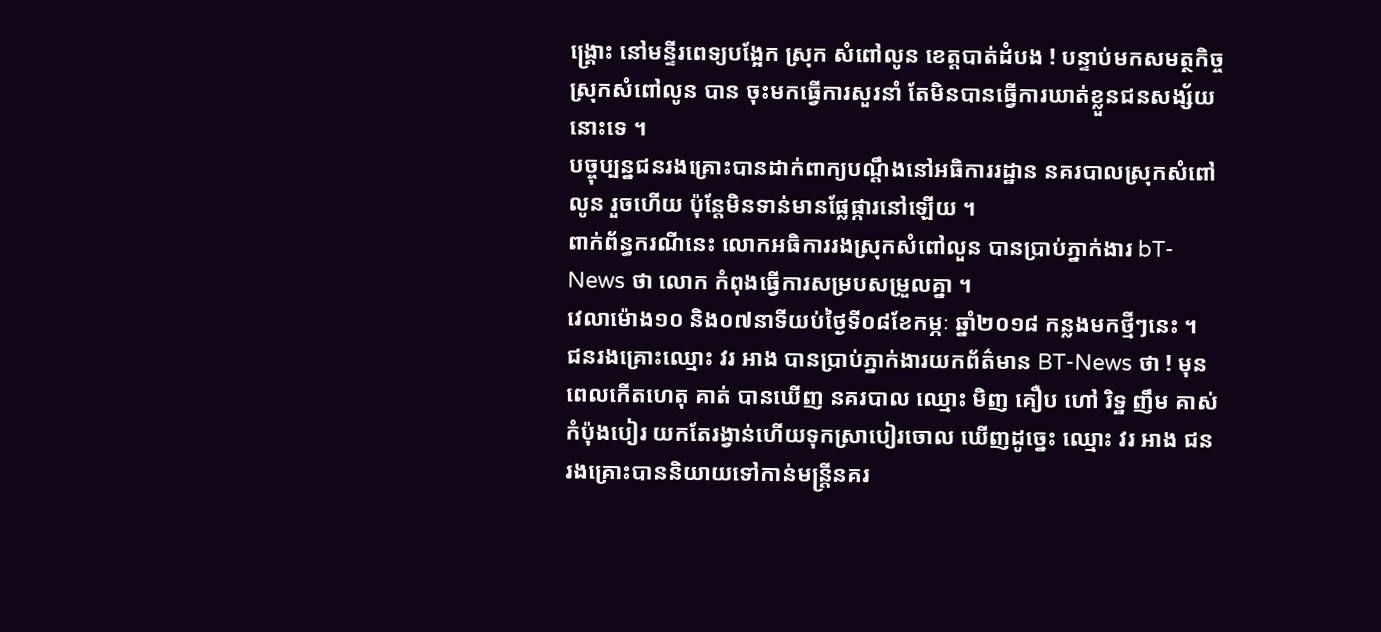ង្រ្គោះ នៅមន្ទីរពេទ្យបង្អែក ស្រុក សំពៅលូន ខេត្តបាត់ដំបង ! បន្ទាប់មកសមត្ថកិច្ចស្រុកសំពៅលូន បាន ចុះមកធ្វើការសួរនាំ តែមិនបានធ្វើការឃាត់ខ្លួនជនសង្ស័យនោះទេ ។
បច្ចុប្បន្នជនរងគ្រោះបានដាក់ពាក្យបណ្ដឹងនៅអធិការរដ្ឋាន នគរបាលស្រុកសំពៅលូន រួចហើយ ប៉ុន្តែមិនទាន់មានផ្លែផ្ការនៅឡើយ ។
ពាក់ព័ន្ធករណីនេះ លោកអធិការរងស្រុកសំពៅលួន បានប្រាប់ភ្នាក់ងារ bT-News ថា លោក កំពុងធ្វើការសម្របសម្រួលគ្នា ។
វេលាម៉ោង១០ និង០៧នាទីយប់ថ្ងៃទី០៨ខែកម្ភៈ ឆ្នាំ២០១៨ កន្លងមកថ្មីៗនេះ ។
ជនរងគ្រោះឈ្មោះ វរ អាង បានប្រាប់ភ្នាក់ងារយកព័ត៌មាន BT-News ថា ! មុនពេលកើតហេតុ គាត់ បានឃើញ នគរបាល ឈ្មោះ មិញ គឿប ហៅ រិទ្ឋ ញឹម គាស់កំប៉ុងបៀរ យកតែរង្វាន់ហើយទុកស្រាបៀរចោល ឃើញដូច្នេះ ឈ្មោះ វរ អាង ជនរងគ្រោះបាននិយាយទៅកាន់មន្រ្តីនគរ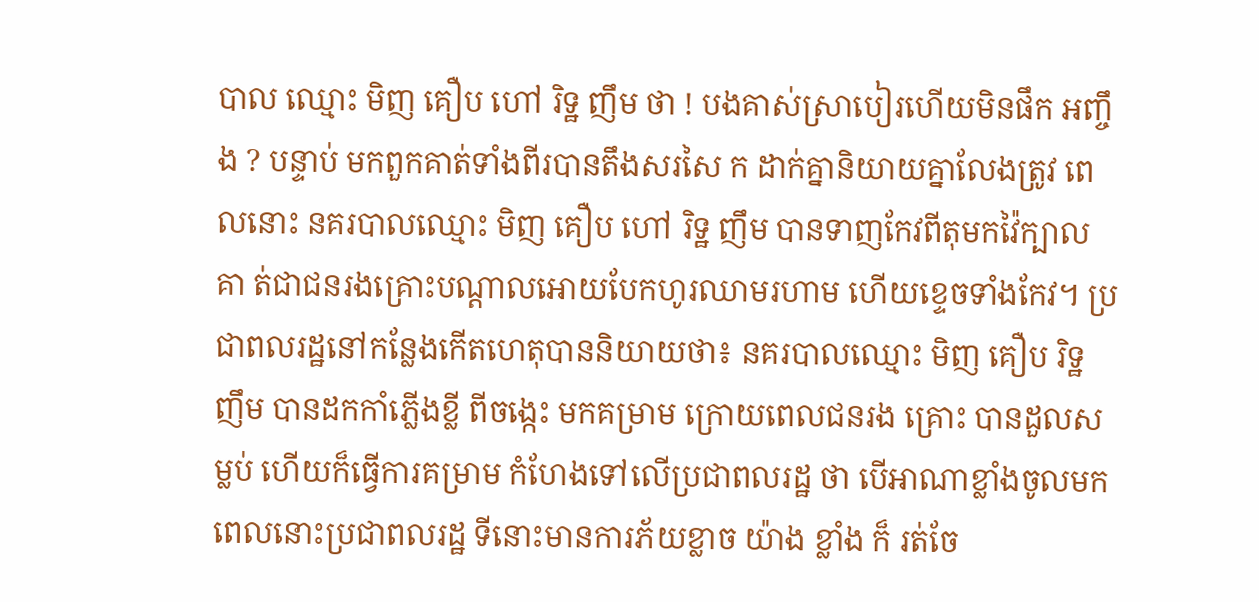បាល ឈ្មោះ មិញ គឿប ហៅ រិទ្ឋ ញឹម ថា ! បងគាស់ស្រាបៀរហើយមិនផឹក អញ្ចឹង ? បន្ទាប់ មកពួកគាត់ទាំងពីរបានតឹងសរសៃ ក ដាក់គ្នានិយាយគ្នាលែងត្រូវ ពេលនោះ នគរបាលឈ្មោះ មិញ គឿប ហៅ រិទ្ឋ ញឹម បានទាញកែវពីតុមកវ៉ៃក្បាល គា ត់ជាជនរងគ្រោះបណ្ដាលអោយបែកហូរឈាមរហាម ហើយខ្ទេចទាំងកែវ។ ប្រជាពលរដ្ឋនៅកន្លែងកើតហេតុបាននិយាយថា៖ នគរបាលឈ្មោះ មិញ គឿប រិទ្ឋ ញឹម បានដកកាំភ្លើងខ្លី ពីចង្កេះ មកគម្រាម ក្រោយពេលជនរង គ្រោះ បានដួលសម្លប់ ហើយក៏ធ្វើការគម្រាម កំហែងទៅលើប្រជាពលរដ្ឋ ថា បើអាណាខ្លាំងចូលមក ពេលនោះប្រជាពលរដ្ឋ ទីនោះមានការភ័យខ្លាច យ៉ាង ខ្លាំង ក៏ រត់ចែ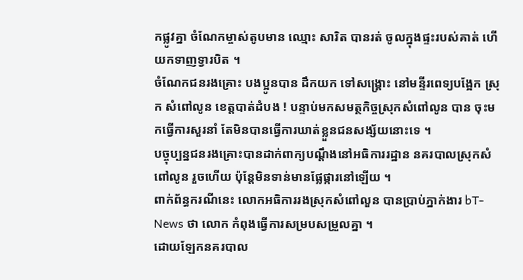កផ្លូវគ្នា ចំណែកម្ចាស់តូបមាន ឈ្មោះ សារិត បានរត់ ចូលក្នុងផ្ទះរបស់គាត់ ហើយកទាញទ្វារបិត ។
ចំណែកជនរងគ្រោះ បងប្អូនបាន ដឹកយក ទៅសង្រ្គោះ នៅមន្ទីរពេទ្យបង្អែក ស្រុក សំពៅលូន ខេត្តបាត់ដំបង ! បន្ទាប់មកសមត្ថកិច្ចស្រុកសំពៅលូន បាន ចុះមកធ្វើការសួរនាំ តែមិនបានធ្វើការឃាត់ខ្លួនជនសង្ស័យនោះទេ ។
បច្ចុប្បន្នជនរងគ្រោះបានដាក់ពាក្យបណ្ដឹងនៅអធិការរដ្ឋាន នគរបាលស្រុកសំពៅលូន រួចហើយ ប៉ុន្តែមិនទាន់មានផ្លែផ្ការនៅឡើយ ។
ពាក់ព័ន្ធករណីនេះ លោកអធិការរងស្រុកសំពៅលួន បានប្រាប់ភ្នាក់ងារ bT-News ថា លោក កំពុងធ្វើការសម្របសម្រួលគ្នា ។
ដោយឡែកនគរបាល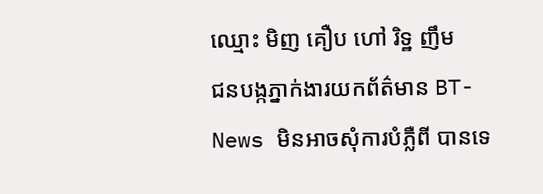ឈ្មោះ មិញ គឿប ហៅ រិទ្ឋ ញឹម
ជនបង្កភ្នាក់ងារយកព័ត៌មាន BT-News មិនអាចសុំការបំភ្លឺពី បានទេ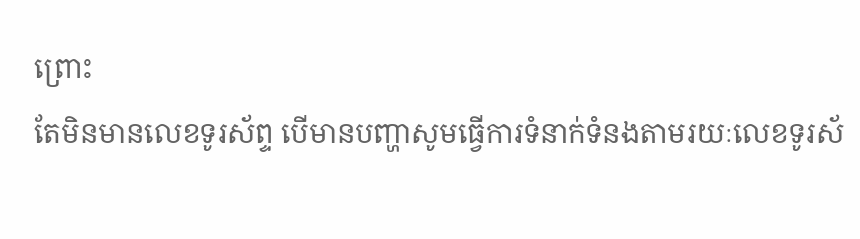ព្រោះ
តែមិនមានលេខទូរស័ព្ទ បើមានបញ្ហាសូមធ្វើការទំនាក់ទំនងតាមរយៈលេខទូរស័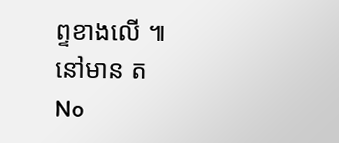ព្ទខាងលើ ៕
នៅមាន ត
No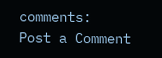comments:
Post a Comment